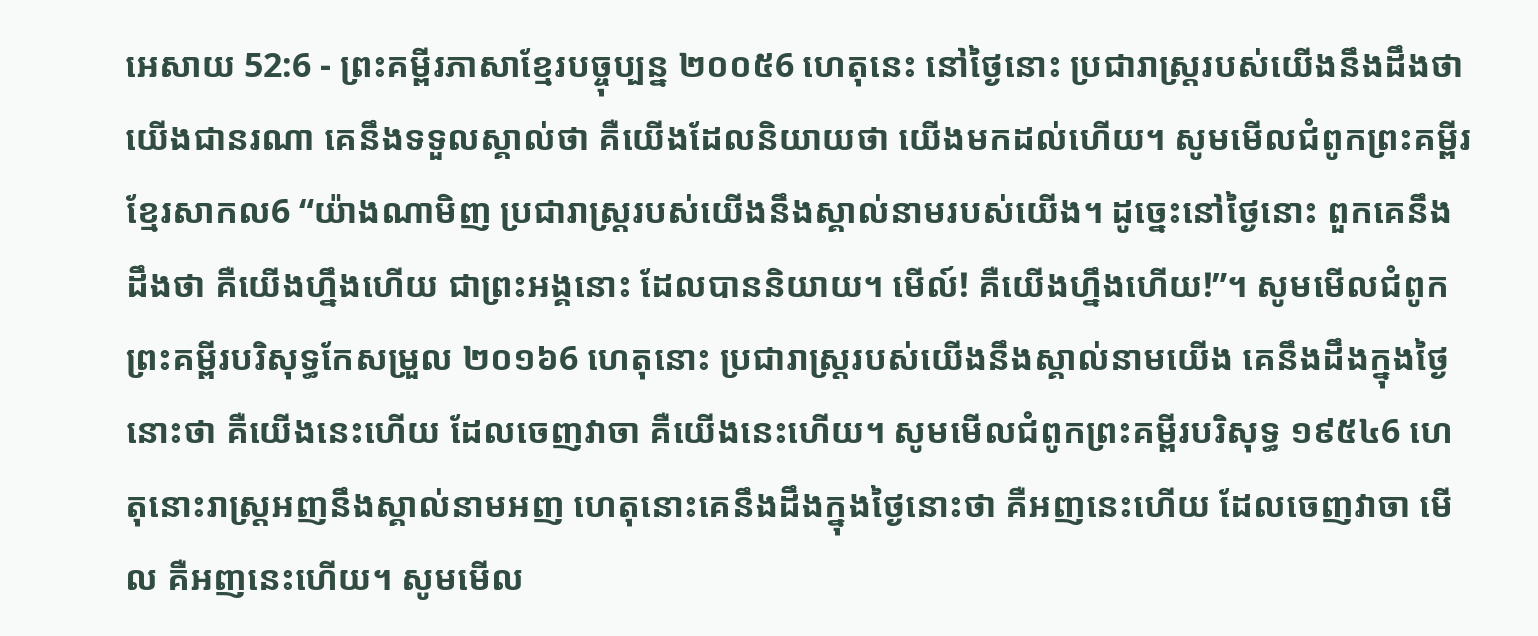អេសាយ 52:6 - ព្រះគម្ពីរភាសាខ្មែរបច្ចុប្បន្ន ២០០៥6 ហេតុនេះ នៅថ្ងៃនោះ ប្រជារាស្ត្ររបស់យើងនឹងដឹងថា យើងជានរណា គេនឹងទទួលស្គាល់ថា គឺយើងដែលនិយាយថា យើងមកដល់ហើយ។ សូមមើលជំពូកព្រះគម្ពីរខ្មែរសាកល6 “យ៉ាងណាមិញ ប្រជារាស្ត្ររបស់យើងនឹងស្គាល់នាមរបស់យើង។ ដូច្នេះនៅថ្ងៃនោះ ពួកគេនឹងដឹងថា គឺយើងហ្នឹងហើយ ជាព្រះអង្គនោះ ដែលបាននិយាយ។ មើល៍! គឺយើងហ្នឹងហើយ!”។ សូមមើលជំពូកព្រះគម្ពីរបរិសុទ្ធកែសម្រួល ២០១៦6 ហេតុនោះ ប្រជារាស្ត្ររបស់យើងនឹងស្គាល់នាមយើង គេនឹងដឹងក្នុងថ្ងៃនោះថា គឺយើងនេះហើយ ដែលចេញវាចា គឺយើងនេះហើយ។ សូមមើលជំពូកព្រះគម្ពីរបរិសុទ្ធ ១៩៥៤6 ហេតុនោះរាស្ត្រអញនឹងស្គាល់នាមអញ ហេតុនោះគេនឹងដឹងក្នុងថ្ងៃនោះថា គឺអញនេះហើយ ដែលចេញវាចា មើល គឺអញនេះហើយ។ សូមមើល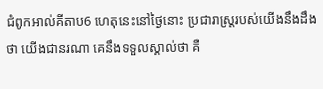ជំពូកអាល់គីតាប6 ហេតុនេះនៅថ្ងៃនោះ ប្រជារាស្ត្ររបស់យើងនឹងដឹងថា យើងជានរណា គេនឹងទទួលស្គាល់ថា គឺ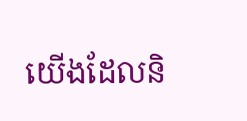យើងដែលនិ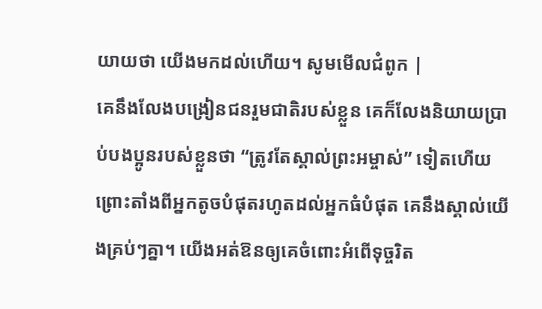យាយថា យើងមកដល់ហើយ។ សូមមើលជំពូក |
គេនឹងលែងបង្រៀនជនរួមជាតិរបស់ខ្លួន គេក៏លែងនិយាយប្រាប់បងប្អូនរបស់ខ្លួនថា “ត្រូវតែស្គាល់ព្រះអម្ចាស់” ទៀតហើយ ព្រោះតាំងពីអ្នកតូចបំផុតរហូតដល់អ្នកធំបំផុត គេនឹងស្គាល់យើងគ្រប់ៗគ្នា។ យើងអត់ឱនឲ្យគេចំពោះអំពើទុច្ចរិត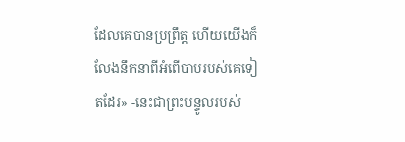ដែលគេបានប្រព្រឹត្ត ហើយយើងក៏លែងនឹកនាពីអំពើបាបរបស់គេទៀតដែរ» -នេះជាព្រះបន្ទូលរបស់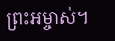ព្រះអម្ចាស់។